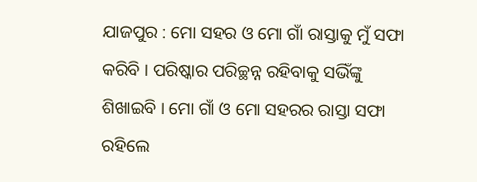ଯାଜପୁର : ମୋ ସହର ଓ ମୋ ଗାଁ ରାସ୍ତାକୁ ମୁଁ ସଫା କରିବି । ପରିଷ୍କାର ପରିଚ୍ଛନ୍ନ ରହିବାକୁ ସଭିଁଙ୍କୁ ଶିଖାଇବି । ମୋ ଗାଁ ଓ ମୋ ସହରର ରାସ୍ତା ସଫା ରହିଲେ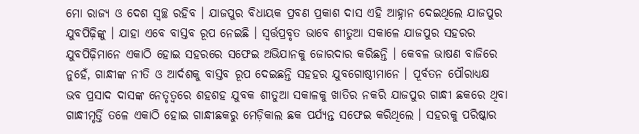ମୋ ରାଜ୍ୟ ଓ ଦେଶ ସ୍ୱଚ୍ଛ ରହିବ । ଯାଜପୁର ବିଧାୟକ ପ୍ରବଣ ପ୍ରକାଶ ଦାସ ଏହି ଆହ୍ନାନ ଦେଇଥିଲେ ଯାଜପୁର ଯୁବପିଢ଼ିଙ୍କୁ । ଯାହା ଏବେ ବାସ୍ତବ ରୂପ ନେଇଛି । ସ୍ୱର୍ତ୍ତପ୍ରବୃତ ଭାବେ ଶୀତୁଆ ସକାଳେ ଯାଜପୁର ସହରର ଯୁବପିଢ଼ିମାନେ ଏକାଠି ହୋଇ ସହରରେ ସଫେଇ ଅଭିଯାନକୁ ଜୋରଦାର କରିଛନ୍ତି । କେବଳ ଭାଷଣ ବାଜିରେ ନୁହେଁ, ଗାନ୍ଧୀଙ୍କ ନୀତି ଓ ଆର୍ଦଶକୁ ବାସ୍ତବ ରୂପ ଦେଇଛନ୍ତି ସହହର ଯୁବଗୋଷ୍ଠୀମାନେ । ପୂର୍ବତନ ପୌରାଧ୍ୟକ୍ଷ ଭବ ପ୍ରସାଦ ଦାସଙ୍କ ନେତୃତ୍ୱରେ ଶହଶହ ଯୁବକ ଶୀତୁଆ ସକାଳକୁ ଖାତିର ନକରି ଯାଜପୁର ଗାନ୍ଧୀ ଛକରେ ଥିବା ଗାନ୍ଧୀମୃର୍ତ୍ତି ତଳେ ଏକାଠି ହୋଇ ଗାନ୍ଧୀଛକରୁ ମେଡ଼ିକାଲ ଛକ ପର୍ଯ୍ୟନ୍ତ ସଫେଇ କରିଥିଲେ । ସହରକୁ ପରିଷ୍କାର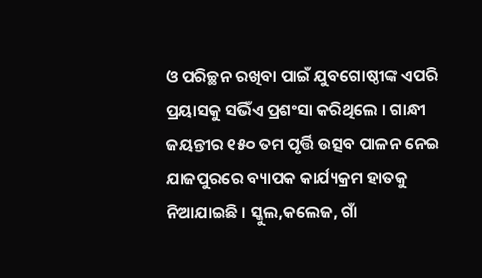ଓ ପରିଚ୍ଛନ ରଖିବା ପାଇଁ ଯୁବଗୋଷ୍ଠୀଙ୍କ ଏପରି ପ୍ରୟାସକୁ ସଭିଁଏ ପ୍ରଶଂସା କରିଥିଲେ । ଗାନ୍ଧୀ ଜୟନ୍ତୀର ୧୫୦ ତମ ପୃର୍ତ୍ତି ଉତ୍ସବ ପାଳନ ନେଇ ଯାଜପୁରରେ ବ୍ୟାପକ କାର୍ଯ୍ୟକ୍ରମ ହାତକୁ ନିଆଯାଇଛି । ସ୍କୁଲ,କଲେଜ, ଗାଁ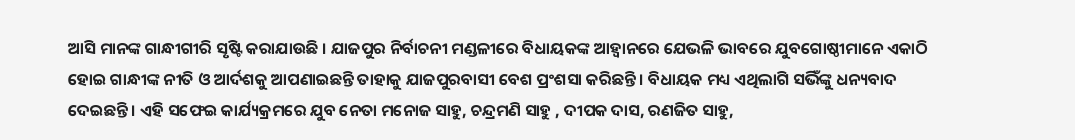ଆସି ମାନଙ୍କ ଗାନ୍ଧୀଗୀରି ସୃଷ୍ଟି କରାଯାଉଛି । ଯାଜପୁର ନିର୍ବାଚନୀ ମଣ୍ଡଳୀରେ ବିଧାୟକଙ୍କ ଆହ୍ୱାନରେ ଯେଭଳି ଭାବରେ ଯୁବଗୋଷ୍ଠୀମାନେ ଏକାଠି ହୋଇ ଗାନ୍ଧୀଙ୍କ ନୀତି ଓ ଆର୍ଦଶକୁ ଆପଣାଇଛନ୍ତି ତାହାକୁ ଯାଜପୁରବାସୀ ବେଶ ପ୍ରଂଶସା କରିଛନ୍ତି । ବିଧାୟକ ମଧ୍ୟ ଏଥିଲାଗି ସଭିଁଙ୍କୁ ଧନ୍ୟବାଦ ଦେଇଛନ୍ତି । ଏହି ସଫେଇ କାର୍ଯ୍ୟକ୍ରମରେ ଯୁବ ନେତା ମନୋଜ ସାହୁ, ଚନ୍ଦ୍ରମଣି ସାହୁ , ଦୀପକ ଦାସ, ରଣଜିତ ସାହୁ,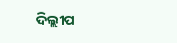ଦିଲ୍ଲୀପ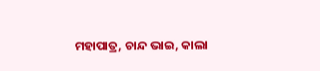ମହାପାତ୍ର, ଚାନ୍ଦ ଭାଇ, କାଲା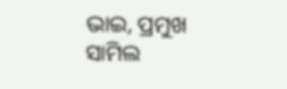ଭାଇ, ପ୍ରମୁଖ ସାମିଲ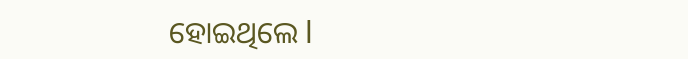ହୋଇଥିଲେ l